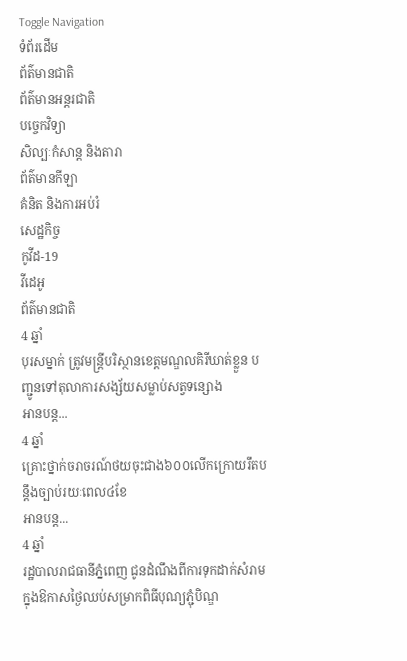Toggle Navigation
ទំព័រដើម
ព័ត៌មានជាតិ
ព័ត៌មានអន្តរជាតិ
បច្ចេកវិទ្យា
សិល្បៈកំសាន្ត និងតារា
ព័ត៌មានកីឡា
គំនិត និងការអប់រំ
សេដ្ឋកិច្ច
កូវីដ-19
វីដេអូ
ព័ត៌មានជាតិ
4 ឆ្នាំ
បុរសម្នាក់ ត្រូវមន្ត្រីបរិស្ថានខេត្តមណ្ឌលគិរីឃាត់ខ្លួន បញ្ជូនទៅតុលាការសង្ស័យសម្លាប់សត្វទន្សោង
អានបន្ត...
4 ឆ្នាំ
គ្រោះថ្នាក់ចរាចរណ៍ថយចុះជាង៦០០លើកក្រោយរឹតបន្តឹងច្បាប់រយៈពេល៤ខែ
អានបន្ត...
4 ឆ្នាំ
រដ្ឋបាលរាជធានីភ្នំពេញ ជូនដំណឹងពីការទុកដាក់សំរាម ក្នុងឱកាសថ្ងៃឈប់សម្រាកពិធីបុណ្យភ្ជុំបិណ្ឌ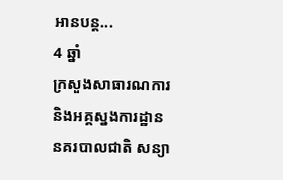អានបន្ត...
4 ឆ្នាំ
ក្រសួងសាធារណការ និងអគ្គស្នងការដ្ឋាននគរបាលជាតិ សន្យា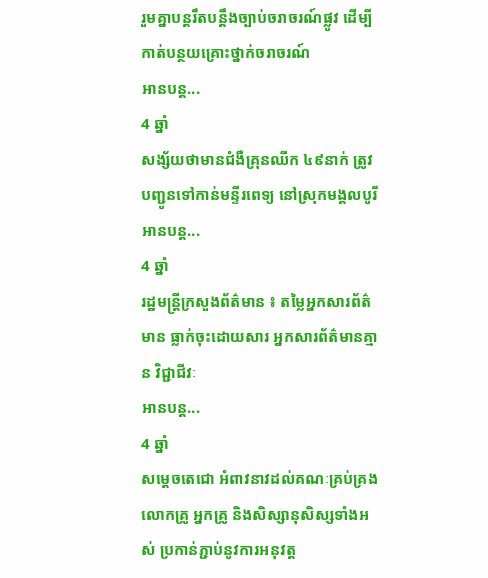រួមគ្នាបន្ដរឹតបន្តឹងច្បាប់ចរាចរណ៍ផ្លូវ ដើម្បីកាត់បន្ថយគ្រោះថ្នាក់ចរាចរណ៍
អានបន្ត...
4 ឆ្នាំ
សង្ស័យថាមានជំងឺគ្រុនឈីក ៤៩នាក់ ត្រូវបញ្ជូនទៅកាន់មន្ទីរពេទ្យ នៅស្រុកមង្គលបូរី
អានបន្ត...
4 ឆ្នាំ
រដ្ឋមន្ដ្រីក្រសួងព័ត៌មាន ៖ តម្លៃអ្នកសារព័ត៌មាន ធ្លាក់ចុះដោយសារ អ្នកសារព័ត៌មានគ្មាន វិជ្ជាជីវៈ
អានបន្ត...
4 ឆ្នាំ
សម្តេចតេជោ អំពាវនាវដល់គណៈគ្រប់គ្រង លោកគ្រូ អ្នកគ្រូ និងសិស្សានុសិស្សទាំងអស់ ប្រកាន់ភ្ជាប់នូវការអនុវត្ត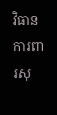វិធានការពារសុ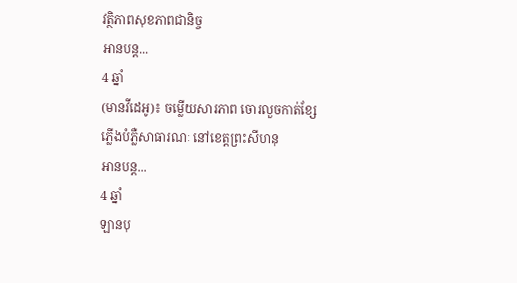វត្ថិភាពសុខភាពជានិច្ច
អានបន្ត...
4 ឆ្នាំ
(មានវីដេអូ)៖ ចម្លើយសារភាព ចោរលួចកាត់ខ្សែភ្លើងបំភ្លឺសាធារណៈ នៅខេត្តព្រះសីហនុ
អានបន្ត...
4 ឆ្នាំ
ឡានបុ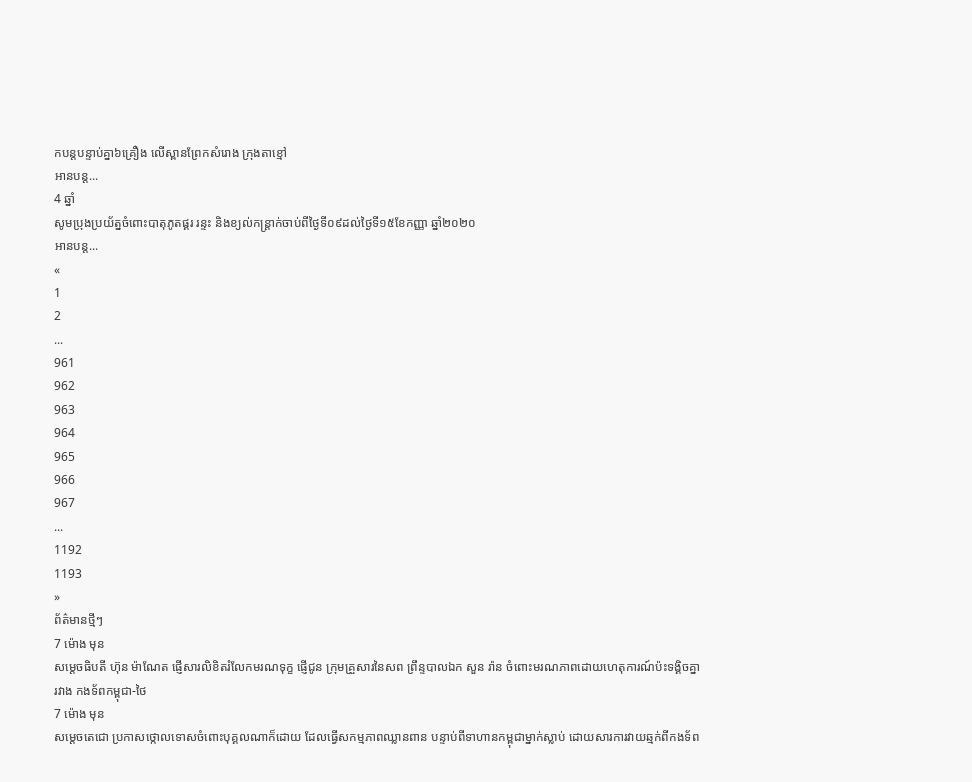កបន្តបន្ទាប់គ្នា៦គ្រឿង លើស្ពានព្រែកសំរោង ក្រុងតាខ្មៅ
អានបន្ត...
4 ឆ្នាំ
សូមប្រុងប្រយ័ត្នចំពោះបាតុភូតផ្គរ រន្ទះ និងខ្យល់កន្ត្រាក់ចាប់ពីថ្ងៃទី០៩ដល់ថ្ងៃទី១៥ខែកញ្ញា ឆ្នាំ២០២០
អានបន្ត...
«
1
2
...
961
962
963
964
965
966
967
...
1192
1193
»
ព័ត៌មានថ្មីៗ
7 ម៉ោង មុន
សម្ដេចធិបតី ហ៊ុន ម៉ាណែត ផ្ញើសារលិខិតរំលែកមរណទុក្ខ ផ្ញើជូន ក្រុមគ្រួសារនៃសព ព្រឹន្ទបាលឯក សួន រ៉ាន ចំពោះមរណភាពដោយហេតុការណ៍ប៉ះទង្គិចគ្នារវាង កងទ័ពកម្ពុជា-ថៃ
7 ម៉ោង មុន
សម្ដេចតេជោ ប្រកាសថ្កោលទោសចំពោះបុគ្គលណាក៏ដោយ ដែលធ្វើសកម្មភាពឈ្លានពាន បន្ទាប់ពីទាហានកម្ពុជាម្នាក់ស្លាប់ ដោយសារការវាយឆ្មក់ពីកងទ័ព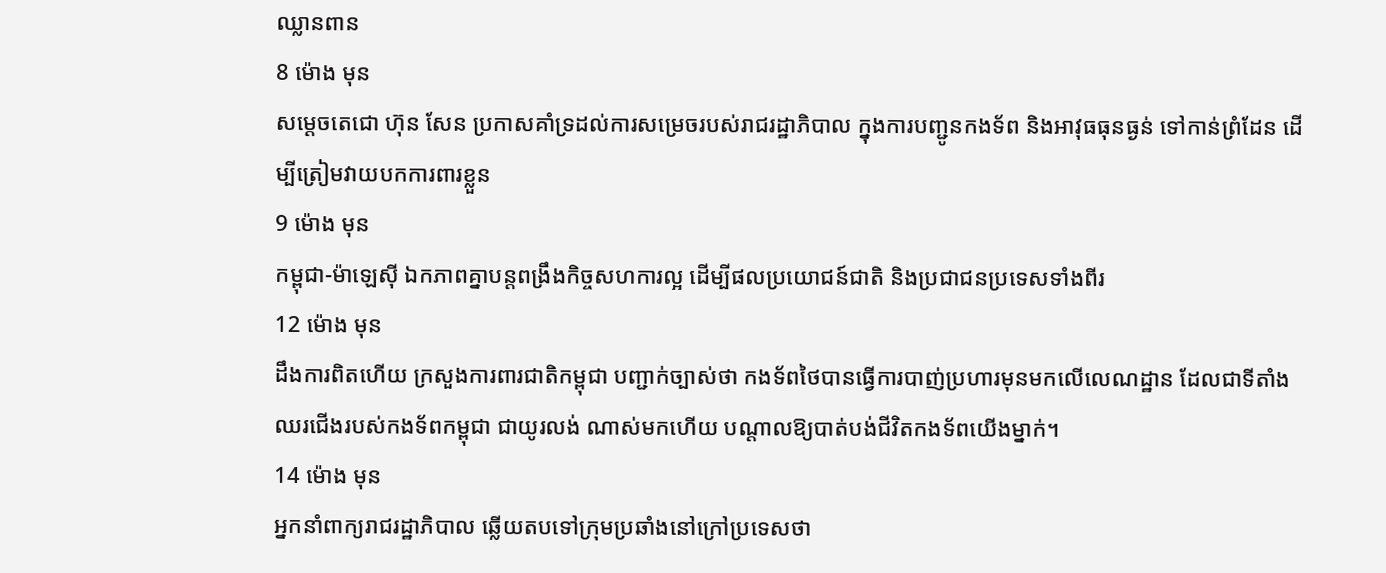ឈ្លានពាន
8 ម៉ោង មុន
សម្ដេចតេជោ ហ៊ុន សែន ប្រកាសគាំទ្រដល់ការសម្រេចរបស់រាជរដ្ឋាភិបាល ក្នុងការបញ្ជូនកងទ័ព និងអាវុធធុនធ្ងន់ ទៅកាន់ព្រំដែន ដើម្បីត្រៀមវាយបកការពារខ្លួន
9 ម៉ោង មុន
កម្ពុជា-ម៉ាឡេស៊ី ឯកភាពគ្នាបន្ដពង្រឹងកិច្ចសហការល្អ ដើម្បីផលប្រយោជន៍ជាតិ និងប្រជាជនប្រទេសទាំងពីរ
12 ម៉ោង មុន
ដឹងការពិតហើយ ក្រសួងការពារជាតិកម្ពុជា បញ្ជាក់ច្បាស់ថា កងទ័ពថៃបានធ្វើការបាញ់ប្រហារមុនមកលើលេណដ្ឋាន ដែលជាទីតាំងឈរជើងរបស់កងទ័ពកម្ពុជា ជាយូរលង់ ណាស់មកហើយ បណ្តាលឱ្យបាត់បង់ជីវិតកងទ័ពយើងម្នាក់។
14 ម៉ោង មុន
អ្នកនាំពាក្យរាជរដ្ឋាភិបាល ឆ្លើយតបទៅក្រុមប្រឆាំងនៅក្រៅប្រទេសថា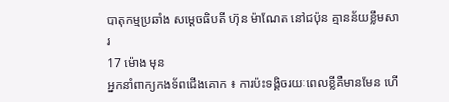បាតុកម្មប្រឆាំង សម្តេចធិបតី ហ៊ុន ម៉ាណែត នៅជប៉ុន គ្មានន័យខ្លឹមសារ
17 ម៉ោង មុន
អ្នកនាំពាក្យកងទ័ពជើងគោក ៖ ការប៉ះទង្គិចរយៈពេលខ្លីគឺមានមែន ហើ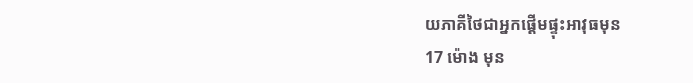យភាគីថៃជាអ្នកផ្ដើមផ្ទុះអាវុធមុន
17 ម៉ោង មុន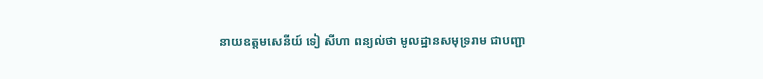នាយឧត្តមសេនីយ៍ ទៀ សីហា ពន្យល់ថា មូលដ្ឋានសមុទ្ររាម ជាបញ្ជា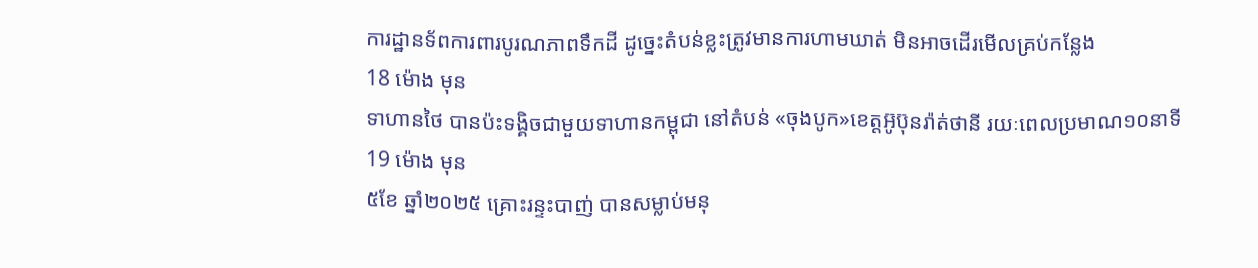ការដ្ឋានទ័ពការពារបូរណភាពទឹកដី ដូច្នេះតំបន់ខ្លះត្រូវមានការហាមឃាត់ មិនអាចដើរមើលគ្រប់កន្លែង
18 ម៉ោង មុន
ទាហានថៃ បានប៉ះទង្គិចជាមួយទាហានកម្ពុជា នៅតំបន់ «ចុងបូក»ខេត្តអ៊ូប៊ុនរ៉ាត់ថានី រយៈពេលប្រមាណ១០នាទី
19 ម៉ោង មុន
៥ខែ ឆ្នាំ២០២៥ គ្រោះរន្ទះបាញ់ បានសម្លាប់មនុ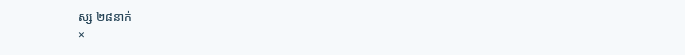ស្ស ២៨នាក់
×